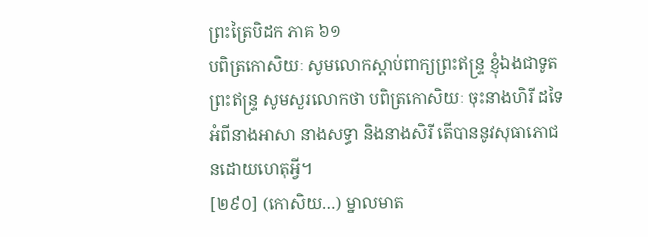ព្រះត្រៃបិដក ភាគ ៦១
បពិត្រកោសិយៈ សូមលោកស្តាប់ពាក្យព្រះឥន្ទ្រ ខ្ញុំឯងជាទូតព្រះឥន្ទ្រ សូមសួរលោកថា បពិត្រកោសិយៈ ចុះនាងហិរី ដទៃអំពីនាងអាសា នាងសទ្ធា និងនាងសិរី តើបាននូវសុធាភោជនដោយហេតុអ្វី។
[២៩០] (កោសិយ…) ម្នាលមាត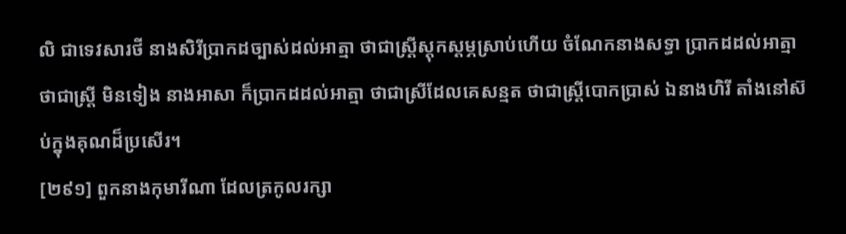លិ ជាទេវសារថី នាងសិរីប្រាកដច្បាស់ដល់អាត្មា ថាជាស្រ្តីស្តុកស្តម្ភស្រាប់ហើយ ចំណែកនាងសទ្ធា ប្រាកដដល់អាត្មាថាជាស្រ្តី មិនទៀង នាងអាសា ក៏ប្រាកដដល់អាត្មា ថាជាស្រីដែលគេសន្មត ថាជាស្រ្តីបោកប្រាស់ ឯនាងហិរី តាំងនៅស៊ប់ក្នុងគុណដ៏ប្រសើរ។
[២៩១] ពួកនាងកុមារីណា ដែលត្រកូលរក្សា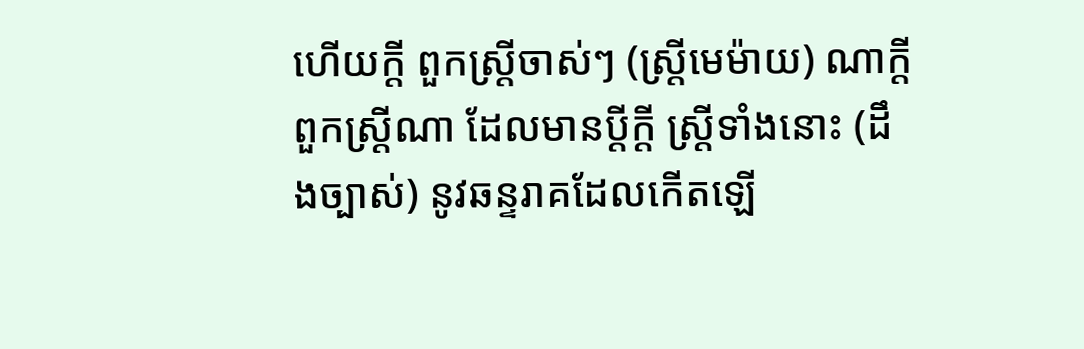ហើយក្តី ពួកស្រី្តចាស់ៗ (ស្រ្តីមេម៉ាយ) ណាក្តី ពួកស្ត្រីណា ដែលមានប្តីក្តី ស្រ្តីទាំងនោះ (ដឹងច្បាស់) នូវឆន្ទរាគដែលកើតឡើ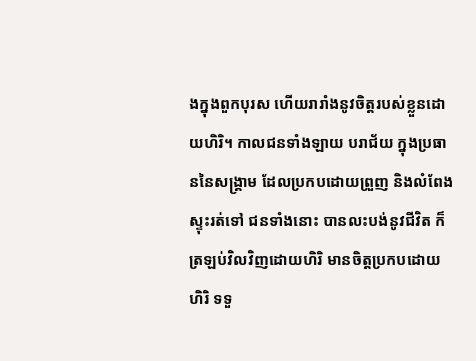ងក្នុងពួកបុរស ហើយរារាំងនូវចិត្តរបស់ខ្លួនដោយហិរិ។ កាលជនទាំងឡាយ បរាជ័យ ក្នុងប្រធាននៃសង្គា្រម ដែលប្រកបដោយព្រួញ និងលំពែង ស្ទុះរត់ទៅ ជនទាំងនោះ បានលះបង់នូវជីវិត ក៏ត្រឡប់វិលវិញដោយហិរិ មានចិត្តប្រកបដោយហិរិ ទទួ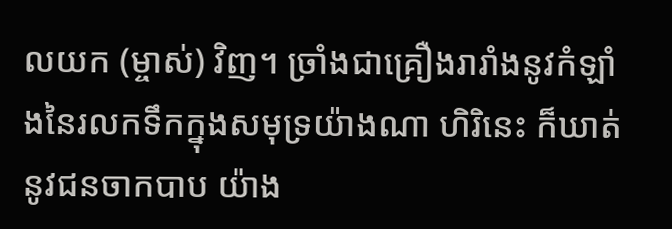លយក (ម្ចាស់) វិញ។ ច្រាំងជាគ្រឿងរារាំងនូវកំឡាំងនៃរលកទឹកក្នុងសមុទ្រយ៉ាងណា ហិរិនេះ ក៏ឃាត់នូវជនចាកបាប យ៉ាង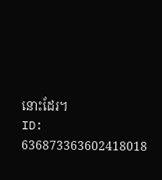នោះដែរ។
ID: 636873363602418018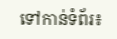ទៅកាន់ទំព័រ៖